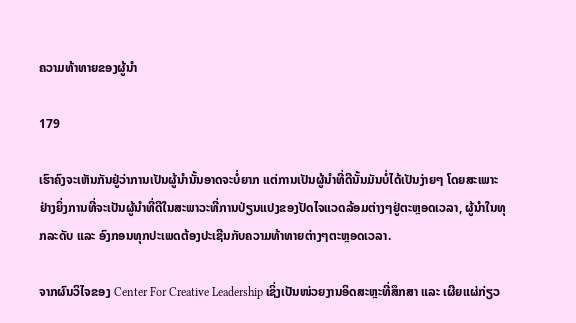ຄວາມທ້າທາຍຂອງຜູ້ນຳ

179

ເຮົາຄົງຈະເຫັນກັນຢູ່ວ່າການເປັນຜູ້ນຳນັ້ນອາດຈະບໍ່ຍາກ ແຕ່ການເປັນຜູ້ນຳທີ່ດີນັ້ນມັນບໍ່ໄດ້ເປັນງ່າຍໆ ໂດຍສະເພາະຢ່າງຍິ່ງການທີ່ຈະເປັນຜູ້ນຳທີ່ດີໃນສະພາວະທີ່ການປ່ຽນແປງຂອງປັດໄຈແວດລ້ອມຕ່າງໆຢູ່ຕະຫຼອດເວລາ, ຜູ້ນໍາໃນທຸກລະດັບ ແລະ ອົງກອນທຸກປະເພດຕ້ອງປະເຊີນກັບຄວາມທ້າທາຍຕ່າງໆຕະຫຼອດເວລາ.

ຈາກຜົນວິໄຈຂອງ Center For Creative Leadership ເຊິ່ງເປັນໜ່ວຍງານອິດສະຫຼະທີ່ສຶກສາ ແລະ ເຜີຍແຜ່ກ່ຽວ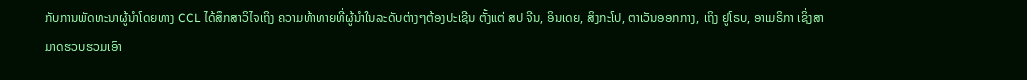ກັບການພັດທະນາຜູ້ນຳໂດຍທາງ CCL ໄດ້ສຶກສາວິໄຈເຖິງ ຄວາມທ້າທາຍທີ່ຜູ້ນຳໃນລະດັບຕ່າງໆຕ້ອງປະເຊີນ ຕັ້ງແຕ່ ສປ ຈີນ, ອິນເດຍ, ສິງກະໂປ, ຕາເວັນອອກກາງ, ເຖິງ ຢູໂຣບ, ອາເມຣິກາ ເຊິ່ງສາມາດຮວບຮວມເອົາ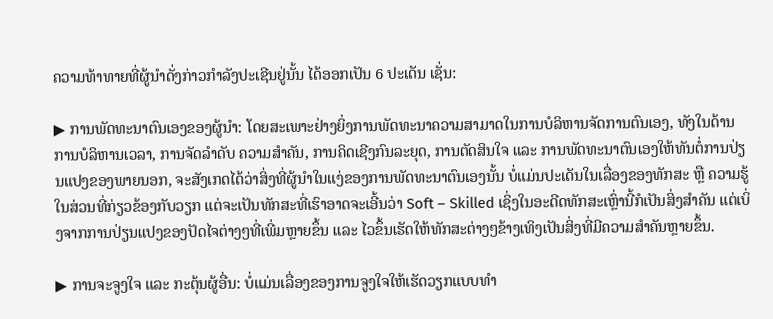ຄວາມທ້າທາຍທີ່ຜູ້ນຳດັ່ງກ່າວກຳລັງປະເຊີນຢູ່ນັ້ນ ໄດ້ອອກເປັນ 6 ປະເດັນ ເຊັ່ນ:

▶ ການພັດທະນາຕົນເອງຂອງຜູ້ນຳ: ໂດຍສະເພາະຢ່າງຍິ່ງການພັດທະນາຄວາມສາມາດໃນການບໍລິຫານຈັດການຕົນເອງ, ທັງໃນດ້ານການບໍລິຫານເວລາ, ການຈັດລຳດັບ ຄວາມສຳຄັນ, ການຄິດເຊີງກົນລະຍຸດ, ການຕັດສິນໃຈ ແລະ ການພັດທະນາຕົນເອງໃຫ້ທັນຕໍ່ການປ່ຽນແປງຂອງພາຍນອກ, ຈະສັງເກດໄດ້ວ່າສິ່ງທີ່ຜູ້ນຳໃນແງ່ຂອງການພັດທະນາຕົນເອງນັ້ນ ບໍ່ແມ່ນປະເດັນໃນເລື່ອງຂອງທັກສະ ຫຼື ຄວາມຮູ້ໃນສ່ວນທີ່ກ່ຽວຂ້ອງກັບວຽກ ແຕ່ຈະເປັນທັກສະທີ່ເຮົາອາດຈະເອີ້ນວ່າ Soft – Skilled ເຊິ່ງໃນອະດີດທັກສະເຫຼົ່ານີ້ກໍເປັນສິ່ງສໍາຄັນ ແຕ່ເບິ່ງຈາກການປ່ຽນແປງຂອງປັດໄຈຕ່າງໆທີ່ເພີ່ມຫຼາຍຂຶ້ນ ແລະ ໄວຂຶ້ນເຮັດໃຫ້ທັກສະຕ່າງໆຂ້າງເທິງເປັນສິ່ງທີ່ມີຄວາມສຳຄັນຫຼາຍຂຶ້ນ.

▶ ການຈະຈູງໃຈ ແລະ ກະຕຸ້ນຜູ້ອື່ນ: ບໍ່ແມ່ນເລື່ອງຂອງການຈູງໃຈໃຫ້ເຮັດວຽກແບບທຳ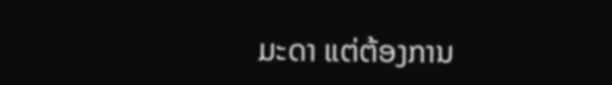ມະດາ ແຕ່ຕ້ອງການ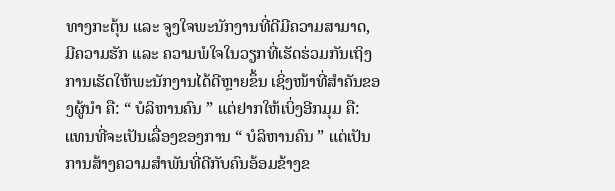ທາງກະຕຸ້ນ ແລະ ຈູງໃຈພະນັກງານທີ່ດີມີຄວາມສາມາດ, ມີຄວາມຮັກ ແລະ ຄວາມພໍໃຈໃນວຽກທີ່ເຮັດຮ່ວມກັນເຖິງການເຮັດໃຫ້ພະນັກງານໄດ້ດີຫຼາຍຂຶ້ນ ເຊິ່ງໜ້າທີ່ສຳຄັນຂອງຜູ້ນຳ ຄື: “ ບໍລິຫານຄົນ ” ແຕ່ຢາກໃຫ້ເບິ່ງອີກມຸມ ຄື: ແທນທີ່ຈະເປັນເລື່ອງຂອງການ “ ບໍລິຫານຄົນ ” ແຕ່ເປັນການສ້າງຄວາມສໍາພັນທີ່ດີກັບຄົນອ້ອມຂ້າງຂ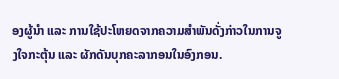ອງຜູ້ນໍາ ແລະ ການໃຊ້ປະໂຫຍດຈາກຄວາມສໍາພັນດັ່ງກ່າວໃນການຈູງໃຈກະຕຸ້ນ ແລະ ຜັກດັນບຸກຄະລາກອນໃນອົງກອນ.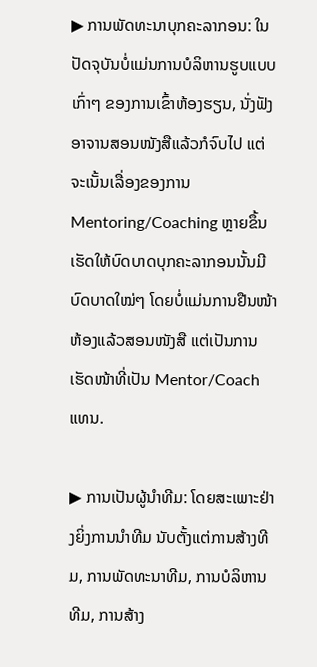▶ ການພັດທະນາບຸກຄະລາກອນ: ໃນປັດຈຸບັນບໍ່ແມ່ນການບໍລິຫານຮູບແບບເກົ່າໆ ຂອງການເຂົ້າຫ້ອງຮຽນ, ນັ່ງຟັງອາຈານສອນໜັງສືແລ້ວກໍຈົບໄປ ແຕ່ຈະເນັ້ນເລື່ອງຂອງການ Mentoring/Coaching ຫຼາຍຂຶ້ນ ເຮັດໃຫ້ບົດບາດບຸກຄະລາກອນນັ້ນມີບົດບາດໃໝ່ໆ ໂດຍບໍ່ແມ່ນການຢືນໜ້າຫ້ອງແລ້ວສອນໜັງສື ແຕ່ເປັນການເຮັດໜ້າທີ່ເປັນ Mentor/Coach ແທນ.

▶ ການເປັນຜູ້ນຳທີມ: ໂດຍສະເພາະຢ່າງຍິ່ງການນໍາທີມ ນັບຕັ້ງແຕ່ການສ້າງທີມ, ການພັດທະນາທີມ, ການບໍລິຫານທີມ, ການສ້າງ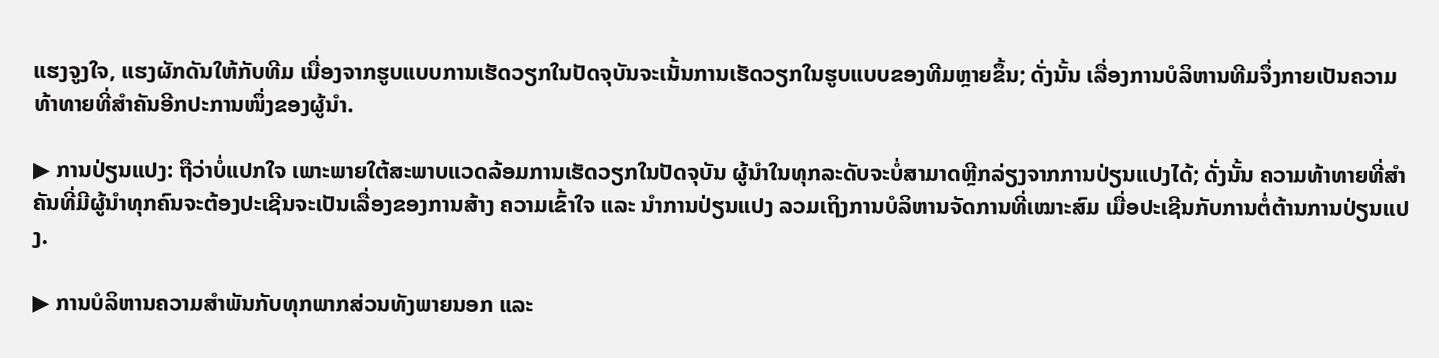ແຮງຈູງໃຈ, ແຮງຜັກດັນໃຫ້ກັບທີມ ເນື່ອງຈາກຮູບແບບການເຮັດວຽກໃນປັດຈຸບັນຈະເນັ້ນການເຮັດວຽກໃນຮູບແບບຂອງທີມຫຼາຍຂຶ້ນ; ດັ່ງນັ້ນ ເລື່ອງການບໍລິຫານທີມຈຶ່ງກາຍເປັນຄວາມທ້າທາຍທີ່ສຳຄັນອີກປະການໜຶ່ງຂອງຜູ້ນຳ.

▶ ການປ່ຽນແປງ: ຖືວ່າບໍ່ແປກໃຈ ເພາະພາຍໃຕ້ສະພາບແວດລ້ອມການເຮັດວຽກໃນປັດຈຸບັນ ຜູ້ນຳໃນທຸກລະດັບຈະບໍ່ສາມາດຫຼີກລ່ຽງຈາກການປ່ຽນແປງໄດ້; ດັ່ງນັ້ນ ຄວາມທ້າທາຍທີ່ສຳຄັນທີ່ມີຜູ້ນຳທຸກຄົນຈະຕ້ອງປະເຊີນຈະເປັນເລື່ອງຂອງການສ້າງ ຄວາມເຂົ້າໃຈ ແລະ ນຳການປ່ຽນແປງ ລວມເຖິງການບໍລິຫານຈັດການທີ່ເໝາະສົມ ເມື່ອປະເຊີນກັບການຕໍ່ຕ້ານການປ່ຽນແປງ.

▶ ການບໍລິຫານຄວາມສຳພັນກັບທຸກພາກສ່ວນທັງພາຍນອກ ແລະ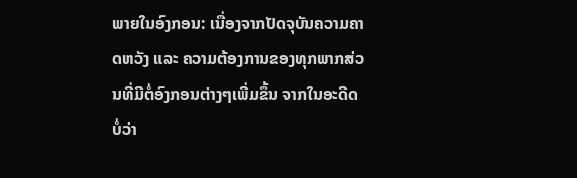ພາຍໃນອົງກອນ: ເນື່ອງຈາກປັດຈຸບັນຄວາມຄາດຫວັງ ແລະ ຄວາມຕ້ອງການຂອງທຸກພາກສ່ວນທີ່ມີຕໍ່ອົງກອນຕ່າງໆເພີ່ມຂຶ້ນ ຈາກໃນອະດີດ ບໍ່ວ່າ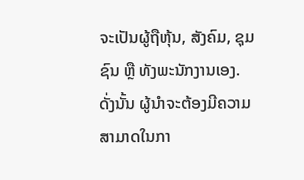ຈະເປັນຜູ້ຖືຫຸ້ນ, ສັງຄົມ, ຊຸມຊົນ ຫຼື ທັງພະນັກງານເອງ. ດັ່ງນັ້ນ ຜູ້ນຳຈະຕ້ອງມີຄວາມສາມາດໃນກາ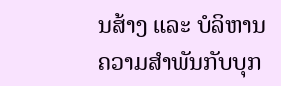ນສ້າງ ແລະ ບໍລິຫານຄວາມສຳພັນກັບບຸກ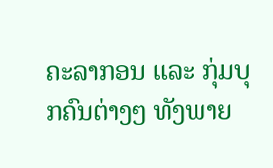ຄະລາກອນ ແລະ ກຸ່ມບຸກຄົນຕ່າງໆ ທັງພາຍ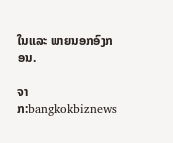ໃນແລະ ພາຍນອກອົງກອນ.

ຈາກ:bangkokbiznews